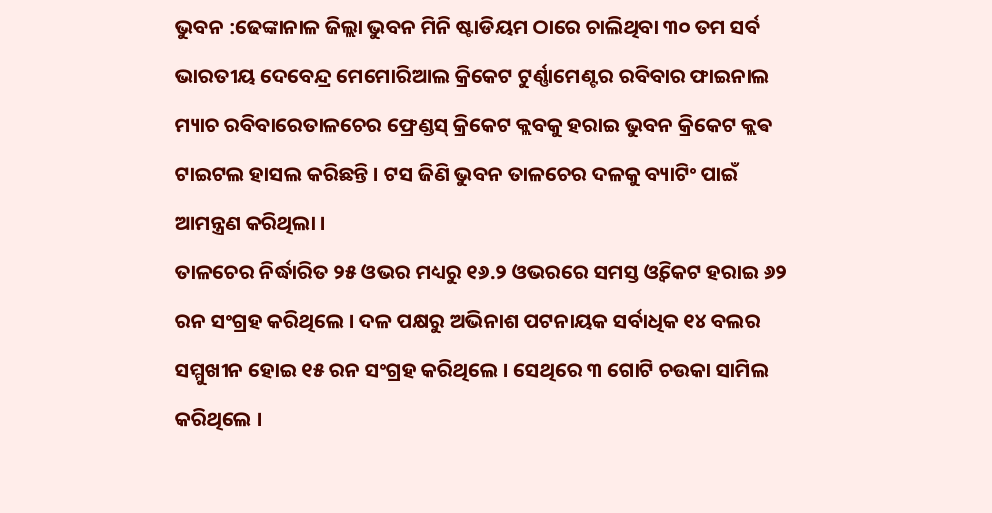ଭୁବନ :ଢେଙ୍କାନାଳ ଜିଲ୍ଲା ଭୁବନ ମିନି ଷ୍ଟାଡିୟମ ଠାରେ ଚାଲିଥିବା ୩୦ ତମ ସର୍ବ ଭାରତୀୟ ଦେବେନ୍ଦ୍ର ମେମୋରିଆଲ କ୍ରିକେଟ ଟୁର୍ଣ୍ଣାମେଣ୍ଟର ରବିବାର ଫାଇନାଲ ମ୍ୟାଚ ରବିବାରେତାଳଚେର ଫ୍ରେଣ୍ଡସ୍ କ୍ରିକେଟ କ୍ଲବକୁ ହରାଇ ଭୁବନ କ୍ରିକେଟ କ୍ଲଵ ଟାଇଟଲ ହାସଲ କରିଛନ୍ତି । ଟସ ଜିଣି ଭୁବନ ତାଳଚେର ଦଳକୁ ବ୍ୟାଟିଂ ପାଇଁ ଆମନ୍ତ୍ରଣ କରିଥିଲା ।
ତାଳଚେର ନିର୍ଦ୍ଧାରିତ ୨୫ ଓଭର ମଧ୍ୟରୁ ୧୬.୨ ଓଭରରେ ସମସ୍ତ ଓ୍ଵିକେଟ ହରାଇ ୬୨ ରନ ସଂଗ୍ରହ କରିଥିଲେ । ଦଳ ପକ୍ଷରୁ ଅଭିନାଶ ପଟନାୟକ ସର୍ବାଧିକ ୧୪ ବଲର ସମ୍ମୁଖୀନ ହୋଇ ୧୫ ରନ ସଂଗ୍ରହ କରିଥିଲେ । ସେଥିରେ ୩ ଗୋଟି ଚଉକା ସାମିଲ କରିଥିଲେ ।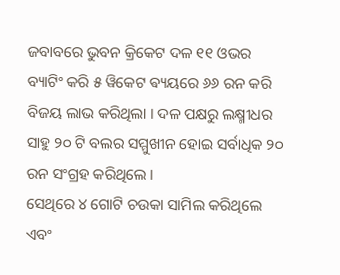ଜବାବରେ ଭୁବନ କ୍ରିକେଟ ଦଳ ୧୧ ଓଭର ବ୍ୟାଟିଂ କରି ୫ ୱିକେଟ ଵ୍ୟୟରେ ୬୬ ରନ କରି ବିଜୟ ଲାଭ କରିଥିଲା । ଦଳ ପକ୍ଷରୁ ଲକ୍ଷ୍ମୀଧର ସାହୁ ୨୦ ଟି ବଲର ସମ୍ମୁଖୀନ ହୋଇ ସର୍ବାଧିକ ୨୦ ରନ ସଂଗ୍ରହ କରିଥିଲେ ।
ସେଥିରେ ୪ ଗୋଟି ଚଉକା ସାମିଲ କରିଥିଲେ ଏବଂ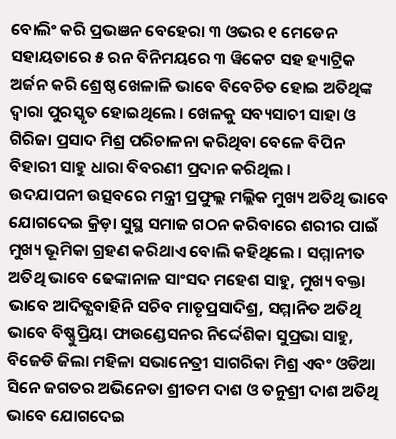ବୋଲିଂ କରି ପ୍ରଭଞନ ବେହେରା ୩ ଓଭର ୧ ମେଡେନ ସହାୟତାରେ ୫ ରନ ବିନିମୟରେ ୩ ୱିକେଟ ସହ ହ୍ୟାଟ୍ରିକ ଅର୍ଜନ କରି ଶ୍ରେଷ୍ଠ ଖେଳାଳି ଭାବେ ବିବେଚିତ ହୋଇ ଅତିଥିଙ୍କ ଦ୍ୱାରା ପୁରସ୍କୃତ ହୋଇଥିଲେ । ଖେଳକୁ ସବ୍ୟସାଚୀ ସାହା ଓ ଗିରିଜା ପ୍ରସାଦ ମିଶ୍ର ପରିଚାଳନା କରିଥିବା ବେଳେ ବିପିନ ବିହାରୀ ସାହୁ ଧାରା ବିବରଣୀ ପ୍ରଦାନ କରିଥିଲ ।
ଉଦଯାପନୀ ଉତ୍ସବରେ ମନ୍ତ୍ରୀ ପ୍ରଫୁଲ୍ଲ ମଲ୍ଲିକ ମୁଖ୍ୟ ଅତିଥି ଭାବେ ଯୋଗଦେଇ କ୍ରିଡ଼ା ସୁସ୍ଥ ସମାଜ ଗଠନ କରିବାରେ ଶରୀର ପାଇଁ ମୁଖ୍ୟ ଭୂମିକା ଗ୍ରହଣ କରିଥାଏ ବୋଲି କହିଥିଲେ । ସମ୍ମାନୀତ ଅତିଥି ଭାବେ ଢେଙ୍କାନାଳ ସାଂସଦ ମହେଶ ସାହୁ, ମୁଖ୍ୟ ବକ୍ତା ଭାବେ ଆଦିତ୍ଯବାହିନି ସଚିବ ମାତୃପ୍ରସାଦିଶ୍ର, ସମ୍ମାନିତ ଅତିଥି ଭାବେ ବିଷ୍ଣୁପ୍ରିୟା ଫାଉଣ୍ଡେସନର ନିର୍ଦ୍ଦେଶିକା ସୁପ୍ରଭା ସାହୁ, ବିଜେଡି ଜିଲା ମହିଳା ସଭାନେତ୍ରୀ ସାଗରିକା ମିଶ୍ର ଏବଂ ଓଡିଆ ସିନେ ଜଗତର ଅଭିନେତା ଶ୍ରୀତମ ଦାଶ ଓ ତନୁଶ୍ରୀ ଦାଶ ଅତିଥି ଭାବେ ଯୋଗଦେଇ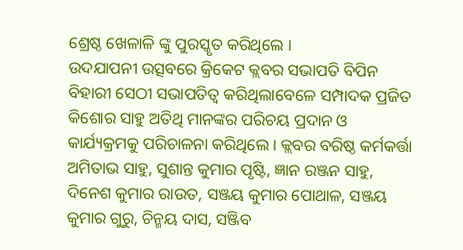ଶ୍ରେଷ୍ଠ ଖେଳାଳି ଙ୍କୁ ପୁରସ୍କୃତ କରିଥିଲେ ।
ଉଦଯାପନୀ ଉତ୍ସବରେ କ୍ରିକେଟ କ୍ଲବର ସଭାପତି ବିପିନ ବିହାରୀ ସେଠୀ ସଭାପତିତ୍ବ କରିଥିଲାବେଳେ ସମ୍ପାଦକ ପ୍ରଜିତ କିଶୋର ସାହୁ ଅତିଥି ମାନଙ୍କର ପରିଚୟ ପ୍ରଦାନ ଓ କାର୍ଯ୍ୟକ୍ରମକୁ ପରିଚାଳନା କରିଥିଲେ । କ୍ଲବର ବରିଷ୍ଠ କର୍ମକର୍ତ୍ତା ଅମିତାଭ ସାହୁ, ସୁଶାନ୍ତ କୁମାର ପୃଷ୍ଟି, ଜ୍ଞାନ ରଞ୍ଜନ ସାହୁ, ଦିନେଶ କୁମାର ରାଉତ, ସଞ୍ଜୟ କୁମାର ପୋଥାଳ, ସଞ୍ଜୟ କୁମାର ଗୁରୁ, ଚିନ୍ମୟ ଦାସ, ସଞ୍ଜିବ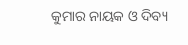କୁମାର ନାୟକ ଓ ଦିବ୍ୟ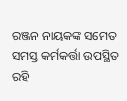ରଞ୍ଜନ ନାୟକଙ୍କ ସମେତ ସମସ୍ତ କର୍ମକର୍ତ୍ତା ଉପସ୍ଥିତ ରହି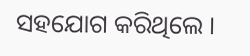ସହଯୋଗ କରିଥିଲେ ।